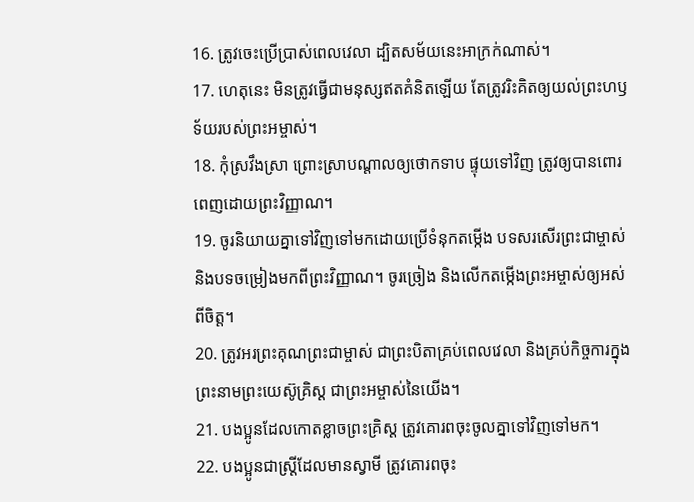16. ត្រូវចេះប្រើប្រាស់ពេលវេលា ដ្បិតសម័យនេះអាក្រក់ណាស់។
17. ហេតុនេះ មិនត្រូវធ្វើជាមនុស្សឥតគំនិតឡើយ តែត្រូវរិះគិតឲ្យយល់ព្រះហឫទ័យរបស់ព្រះអម្ចាស់។
18. កុំស្រវឹងស្រា ព្រោះស្រាបណ្ដាលឲ្យថោកទាប ផ្ទុយទៅវិញ ត្រូវឲ្យបានពោរពេញដោយព្រះវិញ្ញាណ។
19. ចូរនិយាយគ្នាទៅវិញទៅមកដោយប្រើទំនុកតម្កើង បទសរសើរព្រះជាម្ចាស់ និងបទចម្រៀងមកពីព្រះវិញ្ញាណ។ ចូរច្រៀង និងលើកតម្កើងព្រះអម្ចាស់ឲ្យអស់ពីចិត្ត។
20. ត្រូវអរព្រះគុណព្រះជាម្ចាស់ ជាព្រះបិតាគ្រប់ពេលវេលា និងគ្រប់កិច្ចការក្នុងព្រះនាមព្រះយេស៊ូគ្រិស្ដ ជាព្រះអម្ចាស់នៃយើង។
21. បងប្អូនដែលកោតខ្លាចព្រះគ្រិស្ដ ត្រូវគោរពចុះចូលគ្នាទៅវិញទៅមក។
22. បងប្អូនជាស្ត្រីដែលមានស្វាមី ត្រូវគោរពចុះ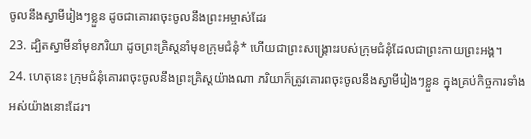ចូលនឹងស្វាមីរៀងៗខ្លួន ដូចជាគោរពចុះចូលនឹងព្រះអម្ចាស់ដែរ
23. ដ្បិតស្វាមីនាំមុខភរិយា ដូចព្រះគ្រិស្ដនាំមុខក្រុមជំនុំ* ហើយជាព្រះសង្គ្រោះរបស់ក្រុមជំនុំដែលជាព្រះកាយព្រះអង្គ។
24. ហេតុនេះ ក្រុមជំនុំគោរពចុះចូលនឹងព្រះគ្រិស្ដយ៉ាងណា ភរិយាក៏ត្រូវគោរពចុះចូលនឹងស្វាមីរៀងៗខ្លួន ក្នុងគ្រប់កិច្ចការទាំងអស់យ៉ាងនោះដែរ។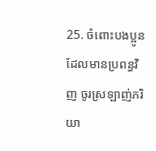25. ចំពោះបងប្អូនដែលមានប្រពន្ធវិញ ចូរស្រឡាញ់ភរិយា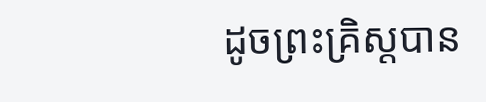ដូចព្រះគ្រិស្ដបាន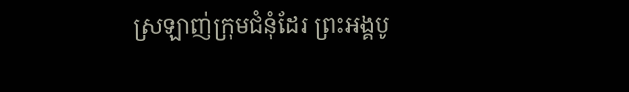ស្រឡាញ់ក្រុមជំនុំដែរ ព្រះអង្គបូ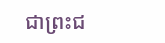ជាព្រះជ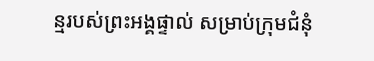ន្មរបស់ព្រះអង្គផ្ទាល់ សម្រាប់ក្រុមជំនុំ